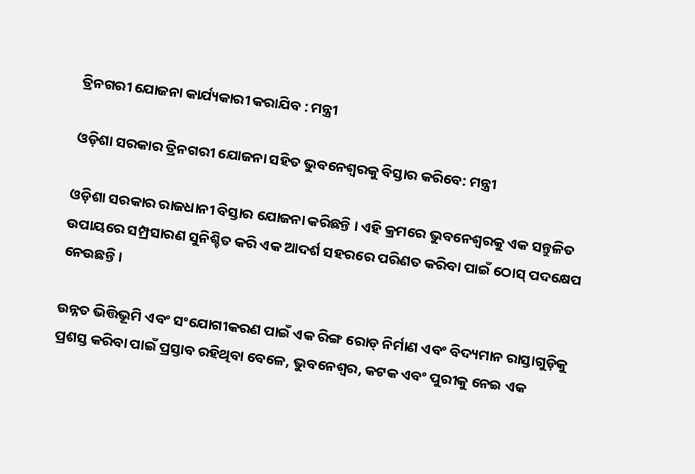ତ୍ରିନଗରୀ ଯୋଜନା କାର୍ଯ୍ୟକାରୀ କରାଯିବ : ମନ୍ତ୍ରୀ

ଓଡ଼ିଶା ସରକାର ତ୍ରିନଗରୀ ଯୋଜନା ସହିତ ଭୁବନେଶ୍ୱରକୁ ବିସ୍ତାର କରିବେ: ମନ୍ତ୍ରୀ

ଓଡ଼ିଶା ସରକାର ରାଜଧାନୀ ବିସ୍ତାର ଯୋଜନା କରିଛନ୍ତି । ଏହି କ୍ରମରେ ଭୁବନେଶ୍ୱରକୁ ଏକ ସନ୍ତୁଳିତ ଉପାୟରେ ସମ୍ପ୍ରସାରଣ ସୁନିଶ୍ଚିତ କରି ଏକ ଆଦର୍ଶ ସହରରେ ପରିଣତ କରିବା ପାଇଁ ଠୋସ୍ ପଦକ୍ଷେପ ନେଉଛନ୍ତି।

ଉନ୍ନତ ଭିତ୍ତିଭୂମି ଏବଂ ସଂଯୋଗୀକରଣ ପାଇଁ ଏକ ରିଙ୍ଗ ରୋଡ୍ ନିର୍ମାଣ ଏବଂ ବିଦ୍ୟମାନ ରାସ୍ତାଗୁଡ଼ିକୁ ପ୍ରଶସ୍ତ କରିବା ପାଇଁ ପ୍ରସ୍ତାବ ରହିଥିବା ବେଳେ, ଭୁବନେଶ୍ୱର, କଟକ ଏବଂ ପୁରୀକୁ ନେଇ ଏକ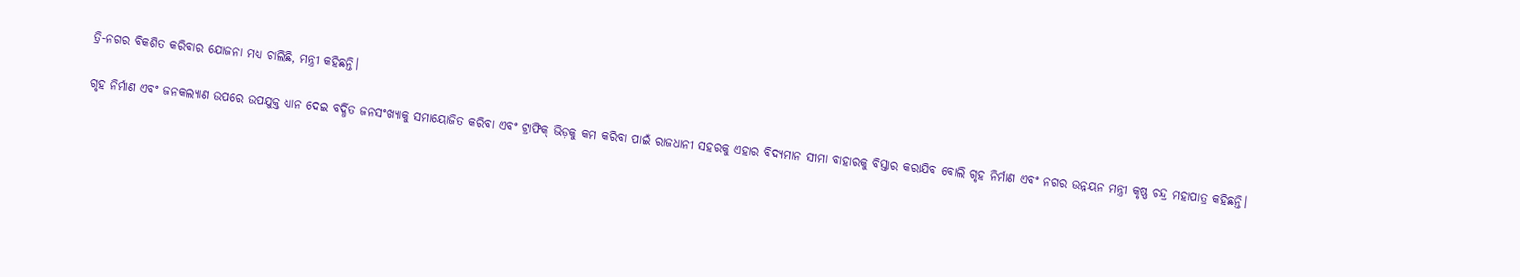ତ୍ରି-ନଗର ବିକଶିତ କରିବାର ଯୋଜନା ମଧ୍ୟ ଚାଲିଛି, ମନ୍ତ୍ରୀ କହିଛନ୍ତି।

ଗୃହ ନିର୍ମାଣ ଏବଂ ଜନକଲ୍ୟାଣ ଉପରେ ଉପଯୁକ୍ତ ଧ୍ୟାନ ଦେଇ ବର୍ଦ୍ଧିତ ଜନସଂଖ୍ୟାକୁ ସମାୟୋଜିତ କରିବା ଏବଂ ଟ୍ରାଫିକ୍ ଭିଡ଼କୁ କମ କରିବା ପାଇଁ ରାଜଧାନୀ ସହରକୁ ଏହାର ବିଦ୍ୟମାନ ସୀମା ବାହାରକୁ ବିସ୍ତାର କରାଯିବ ବୋଲି ଗୃହ ନିର୍ମାଣ ଏବଂ ନଗର ଉନ୍ନୟନ ମନ୍ତ୍ରୀ କୃଷ୍ଣ ଚନ୍ଦ୍ର ମହାପାତ୍ର କହିଛନ୍ତି।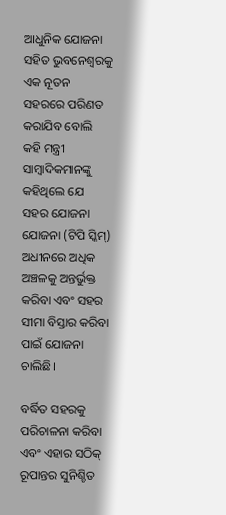ଆଧୁନିକ ଯୋଜନା ସହିତ ଭୁବନେଶ୍ୱରକୁ ଏକ ନୂତନ ସହରରେ ପରିଣତ କରାଯିବ ବୋଲି କହି ମନ୍ତ୍ରୀ ସାମ୍ବାଦିକମାନଙ୍କୁ କହିଥିଲେ ଯେ ସହର ଯୋଜନା ଯୋଜନା (ଟିପି ସ୍କିମ୍) ଅଧୀନରେ ଅଧିକ ଅଞ୍ଚଳକୁ ଅନ୍ତର୍ଭୁକ୍ତ କରିବା ଏବଂ ସହର ସୀମା ବିସ୍ତାର କରିବା ପାଇଁ ଯୋଜନା ଚାଲିଛି।

ବର୍ଦ୍ଧିତ ସହରକୁ ପରିଚାଳନା କରିବା ଏବଂ ଏହାର ସଠିକ୍ ରୂପାନ୍ତର ସୁନିଶ୍ଚିତ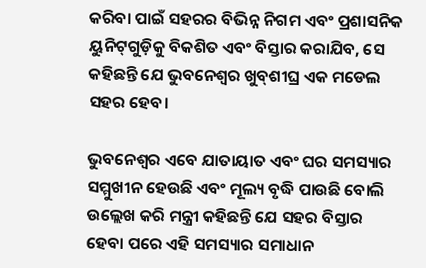କରିବା ପାଇଁ ସହରର ବିଭିନ୍ନ ନିଗମ ଏବଂ ପ୍ରଶାସନିକ ୟୁନିଟ୍‌ଗୁଡ଼ିକୁ ବିକଶିତ ଏବଂ ବିସ୍ତାର କରାଯିବ, ସେ କହିଛନ୍ତି ଯେ ଭୁବନେଶ୍ୱର ଖୁବ୍‌ଶୀଘ୍ର ଏକ ମଡେଲ ସହର ହେବ।

ଭୁବନେଶ୍ୱର ଏବେ ଯାତାୟାତ ଏବଂ ଘର ସମସ୍ୟାର ସମ୍ମୁଖୀନ ହେଉଛି ଏବଂ ମୂଲ୍ୟ ବୃଦ୍ଧି ପାଉଛି ବୋଲି ଉଲ୍ଲେଖ କରି ମନ୍ତ୍ରୀ କହିଛନ୍ତି ଯେ ସହର ବିସ୍ତାର ହେବା ପରେ ଏହି ସମସ୍ୟାର ସମାଧାନ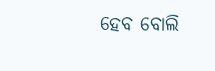ହେବ ବୋଲି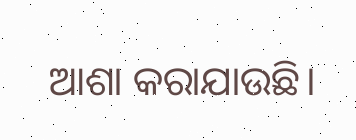ଆଶା କରାଯାଉଛି।